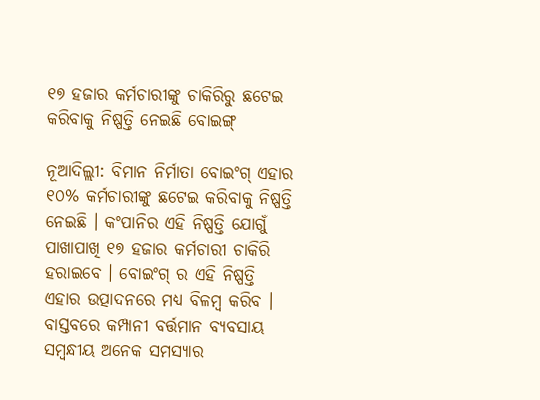୧୭ ହଜାର କର୍ମଚାରୀଙ୍କୁ ଚାକିରିରୁ ଛଟେଇ କରିବାକୁ ନିଷ୍ପତ୍ତି ନେଇଛି ବୋଇଙ୍ଗ୍

ନୂଆଦିଲ୍ଲୀ: ବିମାନ ନିର୍ମାତା ବୋଇଂଗ୍ ଏହାର ୧୦% କର୍ମଚାରୀଙ୍କୁ ଛଟେଇ କରିବାକୁ ନିଷ୍ପତ୍ତି ନେଇଛି । କଂପାନିର ଏହି ନିଷ୍ପତ୍ତି ଯୋଗୁଁ ପାଖାପାଖି ୧୭ ହଜାର କର୍ମଚାରୀ ଚାକିରି ହରାଇବେ । ବୋଇଂଗ୍ ର ଏହି ନିଷ୍ପତ୍ତି ଏହାର ଉତ୍ପାଦନରେ ମଧ୍ୟ ବିଳମ୍ବ କରିବ । ବାସ୍ତବରେ କମ୍ପାନୀ ବର୍ତ୍ତମାନ ବ୍ୟବସାୟ ସମ୍ବନ୍ଧୀୟ ଅନେକ ସମସ୍ୟାର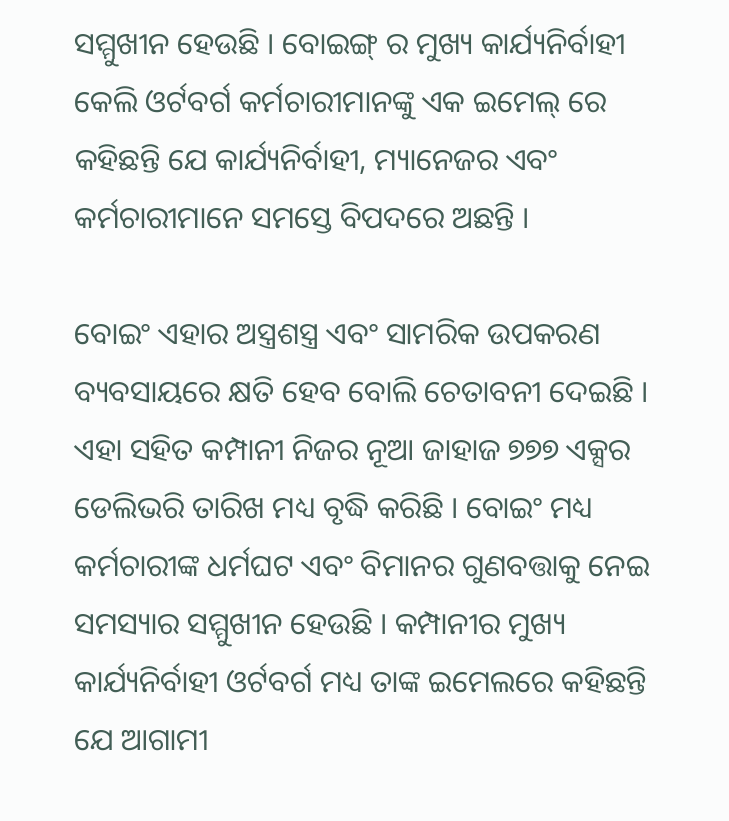ସମ୍ମୁଖୀନ ହେଉଛି । ବୋଇଙ୍ଗ୍ ର ମୁଖ୍ୟ କାର୍ଯ୍ୟନିର୍ବାହୀ କେଲି ଓର୍ଟବର୍ଗ କର୍ମଚାରୀମାନଙ୍କୁ ଏକ ଇମେଲ୍ ରେ କହିଛନ୍ତି ଯେ କାର୍ଯ୍ୟନିର୍ବାହୀ, ମ୍ୟାନେଜର ଏବଂ କର୍ମଚାରୀମାନେ ସମସ୍ତେ ବିପଦରେ ଅଛନ୍ତି ।

ବୋଇଂ ଏହାର ଅସ୍ତ୍ରଶସ୍ତ୍ର ଏବଂ ସାମରିକ ଉପକରଣ ବ୍ୟବସାୟରେ କ୍ଷତି ହେବ ବୋଲି ଚେତାବନୀ ଦେଇଛି । ଏହା ସହିତ କମ୍ପାନୀ ନିଜର ନୂଆ ଜାହାଜ ୭୭୭ ଏକ୍ସର ଡେଲିଭରି ତାରିଖ ମଧ୍ୟ ବୃଦ୍ଧି କରିଛି । ବୋଇଂ ମଧ୍ୟ କର୍ମଚାରୀଙ୍କ ଧର୍ମଘଟ ଏବଂ ବିମାନର ଗୁଣବତ୍ତାକୁ ନେଇ ସମସ୍ୟାର ସମ୍ମୁଖୀନ ହେଉଛି । କମ୍ପାନୀର ମୁଖ୍ୟ କାର୍ଯ୍ୟନିର୍ବାହୀ ଓର୍ଟବର୍ଗ ମଧ୍ୟ ତାଙ୍କ ଇମେଲରେ କହିଛନ୍ତି ଯେ ଆଗାମୀ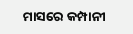ମାସରେ କମ୍ପାନୀ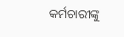କର୍ମଚାରୀଙ୍କୁ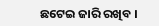ଛଟେଇ ଜାରି ରଖିବ ।